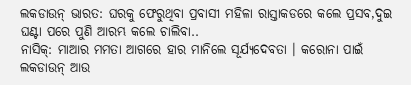ଲକଡାଉନ୍ ଭାରତ: ଘରକୁ ଫେରୁଥିବା ପ୍ରବାସୀ ମହିଳା ରାସ୍ତାକଡରେ କଲେ ପ୍ରସବ,ଦୁଇ ଘଣ୍ଟା ପରେ ପୁଣି ଆରମ୍ଭ କଲେ ଚାଲିବା..
ନାସିକ୍: ମାଆର ମମତା ଆଗରେ ହାର ମାନିଲେ ସୂର୍ଯ୍ୟଦେବତା । କରୋନା ପାଇଁ ଲକଡାଉନ୍ ଆଉ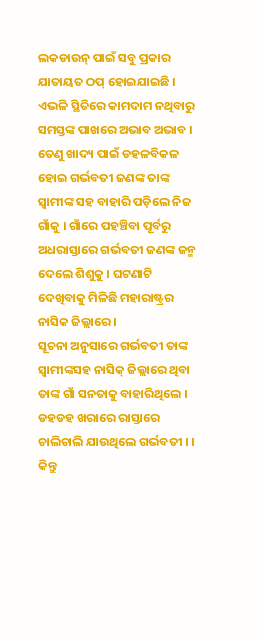ଲକଡାଉନ୍ ପାଇଁ ସବୁ ପ୍ରକାର ଯାତାୟତ ଠପ୍ ହୋଇଯାଇଛି । ଏଭଳି ସ୍ଥିତିରେ କାମଦାମ ନଥିବାରୁ ସମସ୍ତଙ୍କ ପାଖରେ ଅଭାବ ଅଭାବ । ତେଣୁ ଖାଦ୍ୟ ପାଇଁ ଡହଳବିକଳ ହୋଇ ଗର୍ଭବତୀ ଜଣଙ୍କ ତାଙ୍କ ସ୍ୱାମୀଙ୍କ ସହ ବାହାରି ପଡ଼ିଲେ ନିଜ ଗାଁକୁ । ଗାଁରେ ପହଞ୍ଚିବା ପୂର୍ବରୁ ଅଧରାସ୍ତାରେ ଗର୍ଭବତୀ ଜଣଙ୍କ ଜନ୍ମ ଦେଲେ ଶିଶୁକୁ । ଘଟଣାଟି ଦେଖିବାକୁ ମିଳିଛି ମହାରାଷ୍ଟ୍ରର ନାସିକ ଜିଲ୍ଲାରେ ।
ସୂଚନା ଅନୁସାରେ ଗର୍ଭବତୀ ତାଙ୍କ ସ୍ୱାମୀଙ୍କସହ ନାସିକ୍ ଜିଲ୍ଲାରେ ଥିବା ତାଙ୍କ ଗାଁ ସନତାକୁ ବାହାରିଥିଲେ । ଡହଡହ ଖରାରେ ରାସ୍ତାରେ ଚାଲିଚାଲି ଯାଉଥିଲେ ଗର୍ଭବତୀ । । କିନ୍ତୁ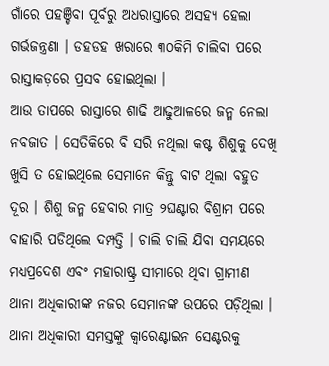ଗାଁରେ ପହଞ୍ଚିବା ପୂର୍ବରୁ ଅଧରାସ୍ତାରେ ଅସହ୍ୟ ହେଲା ଗର୍ଭଜନ୍ତ୍ରଣା । ଡହଡହ ଖରାରେ ୩୦କିମି ଚାଲିବା ପରେ ରାସ୍ତାକଡ଼ରେ ପ୍ରସବ ହୋଇଥିଲା ।
ଆଉ ତାପରେ ରାସ୍ତାରେ ଶାଢି ଆଢୁଆଳରେ ଜନ୍ମ ନେଲା ନବଜାତ । ସେତିକିରେ ବି ସରି ନଥିଲା କଷ୍ଟ ଶିଶୁକୁ ଦେଖି ଖୁସି ତ ହୋଇଥିଲେ ସେମାନେ କିନ୍ତୁ ବାଟ ଥିଲା ବହୁତ ଦୂର । ଶିଶୁ ଜନ୍ମ ହେବାର ମାତ୍ର ୨ଘଣ୍ଟାର ବିଶ୍ରାମ ପରେ ବାହାରି ପଡିଥିଲେ ଦମ୍ପତ୍ତି । ଚାଲି ଚାଲି ଯିବା ସମୟରେ ମଧ୍ୟପ୍ରଦେଶ ଏବଂ ମହାରାଷ୍ଟ୍ର ସୀମାରେ ଥିବା ଗ୍ରାମୀଣ ଥାନା ଅଧିକାରୀଙ୍କ ନଜର ସେମାନଙ୍କ ଉପରେ ପଡ଼ିଥିଲା । ଥାନା ଅଧିକାରୀ ସମସ୍ତଙ୍କୁ କ୍ୱାରେଣ୍ଟାଇନ ସେଣ୍ଟରକୁ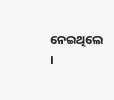ନେଇଥିଲେ ।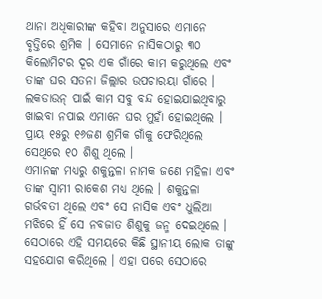ଥାନା ଅଧିକାରୀଙ୍କ କହିବା ଅନୁସାରେ ଏମାନେ ବୃତ୍ତିରେ ଶ୍ରମିକ । ସେମାନେ ନାସିକଠାରୁ ୩୦ କିଲୋମିଟର ଦୂର ଏକ ଗାଁରେ କାମ କରୁଥିଲେ ଏବଂ ତାଙ୍କ ଘର ସତନା ଜିଲ୍ଲାର ଉପଚାରୟା ଗାଁରେ । ଲକଡାଉନ୍ ପାଇଁ କାମ ସବୁ ବନ୍ଦ ହୋଇଯାଇଥିବାରୁ ଖାଇବା ନପାଇ ଏମାନେ ଘର ମୁହାଁ ହୋଇଥିଲେ । ପ୍ରାୟ ୧୫ରୁ ୧୬ଜଣ ଶ୍ରମିକ ଗାଁକୁ ଫେରିଥିଲେ ସେଥିରେ ୧୦ ଶିଶୁ ଥିଲେ ।
ଏମାନଙ୍କ ମଧ୍ୟରୁ ଶକୁନ୍ତଳା ନାମକ ଜଣେ ମହିଳା ଏବଂ ତାଙ୍କ ସ୍ୱାମୀ ରାକେଶ ମଧ୍ୟ ଥିଲେ । ଶକୁନ୍ତଳା ଗର୍ଭବତୀ ଥିଲେ ଏବଂ ସେ ନାସିକ ଏବଂ ଧୁଲିଆ ମଝିରେ ହିଁ ସେ ନବଜାତ ଶିଶୁକୁ ଜନ୍ମ ଦେଇଥିଲେ । ସେଠାରେ ଏହି ସମୟରେ କିଛି ସ୍ଥାନୀୟ ଲୋକ ତାଙ୍କୁ ସହଯୋଗ କରିଥିଲେ । ଏହା ପରେ ସେଠାରେ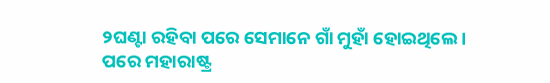୨ଘଣ୍ଟା ରହିବା ପରେ ସେମାନେ ଗାଁ ମୁହାଁ ହୋଇଥିଲେ ।
ପରେ ମହାରାଷ୍ଟ୍ର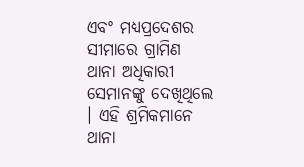ଏବଂ ମଧ୍ୟପ୍ରଦେଶର ସୀମାରେ ଗ୍ରାମିଣ ଥାନା ଅଧିକାରୀ ସେମାନଙ୍କୁ ଦେଖିଥିଲେ । ଏହି ଶ୍ରମିକମାନେ ଥାନା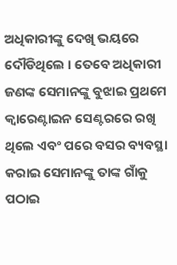ଅଧିକାରୀଙ୍କୁ ଦେଖି ଭୟରେ ଦୌଡିଥିଲେ । ତେବେ ଅଧିକାରୀ ଜଣଙ୍କ ସେମାନଙ୍କୁ ବୁଝାଇ ପ୍ରଥମେ କ୍ୱାରେଣ୍ଟାଇନ ସେଣ୍ଟରରେ ରଖି ଥିଲେ ଏବଂ ପରେ ବସର ବ୍ୟବସ୍ଥା କରାଇ ସେମାନଙ୍କୁ ତାଙ୍କ ଗାଁକୁ ପଠାଇ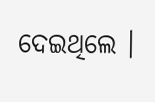ଦେଇଥିଲେ ।